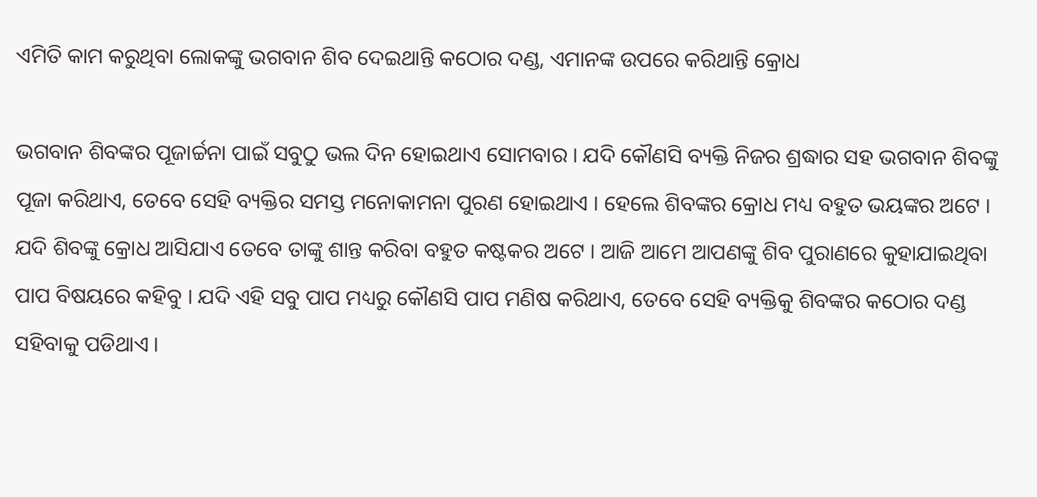ଏମିତି କାମ କରୁଥିବା ଲୋକଙ୍କୁ ଭଗବାନ ଶିବ ଦେଇଥାନ୍ତି କଠୋର ଦଣ୍ଡ, ଏମାନଙ୍କ ଉପରେ କରିଥାନ୍ତି କ୍ରୋଧ

ଭଗବାନ ଶିବଙ୍କର ପୂଜାର୍ଚ୍ଚନା ପାଇଁ ସବୁଠୁ ଭଲ ଦିନ ହୋଇଥାଏ ସୋମବାର । ଯଦି କୌଣସି ବ୍ୟକ୍ତି ନିଜର ଶ୍ରଦ୍ଧାର ସହ ଭଗବାନ ଶିବଙ୍କୁ ପୂଜା କରିଥାଏ, ତେବେ ସେହି ବ୍ୟକ୍ତିର ସମସ୍ତ ମନୋକାମନା ପୁରଣ ହୋଇଥାଏ । ହେଲେ ଶିବଙ୍କର କ୍ରୋଧ ମଧ୍ୟ ବହୁତ ଭୟଙ୍କର ଅଟେ । ଯଦି ଶିବଙ୍କୁ କ୍ରୋଧ ଆସିଯାଏ ତେବେ ତାଙ୍କୁ ଶାନ୍ତ କରିବା ବହୁତ କଷ୍ଟକର ଅଟେ । ଆଜି ଆମେ ଆପଣଙ୍କୁ ଶିବ ପୁରାଣରେ କୁହାଯାଇଥିବା ପାପ ବିଷୟରେ କହିବୁ । ଯଦି ଏହି ସବୁ ପାପ ମଧ୍ୟରୁ କୌଣସି ପାପ ମଣିଷ କରିଥାଏ, ତେବେ ସେହି ବ୍ୟକ୍ତିକୁ ଶିବଙ୍କର କଠୋର ଦଣ୍ଡ ସହିବାକୁ ପଡିଥାଏ ।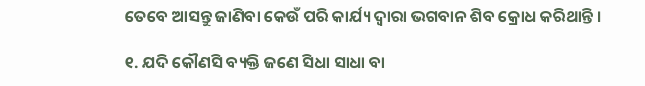ତେବେ ଆସନ୍ତୁ ଜାଣିବା କେଉଁ ପରି କାର୍ଯ୍ୟ ଦ୍ଵାରା ଭଗବାନ ଶିବ କ୍ରୋଧ କରିଥାନ୍ତି ।

୧. ଯଦି କୌଣସି ବ୍ୟକ୍ତି ଜଣେ ସିଧା ସାଧା ବା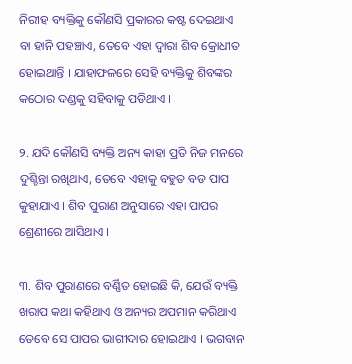ନିରୀହ ବ୍ୟକ୍ତିକୁ କୌଣସି ପ୍ରକାରର କଷ୍ଟ ଦେଇଥାଏ ବା ହାନି ପହଞ୍ଚାଏ, ତେବେ ଏହା ଦ୍ଵାରା ଶିବ କ୍ରୋଧୀତ ହୋଇଥାନ୍ତି । ଯାହାଫଳରେ ସେହି ବ୍ୟକ୍ତିକୁ ଶିବଙ୍କର କଠୋର ଦଣ୍ଡକୁ ସହିବାକୁ ପଡିଥାଏ ।

୨. ଯଦି କୌଣସି ବ୍ୟକ୍ତି ଅନ୍ୟ କାହା ପ୍ରତି ନିଜ ମନରେ ଦୁଶ୍ଚିନ୍ତା ରଖିଥାଏ, ତେବେ ଏହାକୁ ବହୁତ ବଡ ପାପ କୁହାଯାଏ । ଶିବ ପୁରାଣ ଅନୁସାରେ ଏହା ପାପର ଶ୍ରେଣୀରେ ଆସିଥାଏ ।

୩. ଶିବ ପୁରାଣରେ ବର୍ଣ୍ଣିତ ହୋଇଛି କି, ଯେଉଁ ବ୍ୟକ୍ତି ଖରାପ କଥା କହିଥାଏ ଓ ଅନ୍ୟର ଅପମାନ କରିଥାଏ ତେବେ ସେ ପାପର ଭାଗୀଦାର ହୋଇଥାଏ । ଭଗବାନ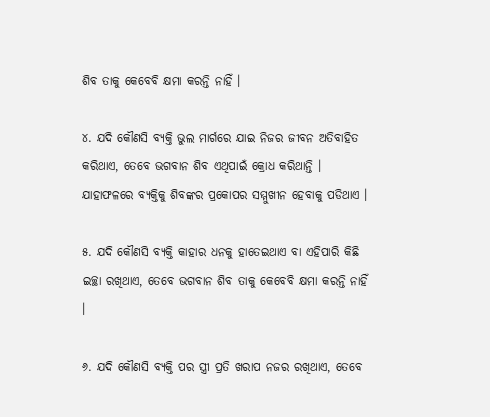ଶିବ ତାକୁ କେବେବି କ୍ଷମା କରନ୍ତି ନାହିଁ ।

୪. ଯଦି କୌଣସି ବ୍ୟକ୍ତି ଭୁଲ ମାର୍ଗରେ ଯାଇ ନିଜର ଜୀବନ ଅତିବାହିତ କରିଥାଏ, ତେବେ ଭଗବାନ ଶିବ ଏଥିପାଇଁ କ୍ରୋଧ କରିଥାନ୍ତି । ଯାହାଫଳରେ ବ୍ୟକ୍ତିକୁ ଶିବଙ୍କର ପ୍ରକୋପର ସମ୍ମୁଖୀନ ହେବାକୁ ପଡିଥାଏ ।

୫. ଯଦି କୌଣସି ବ୍ୟକ୍ତି କାହାର ଧନକୁ ହାତେଇଥାଏ ବା ଏହିପାରି କିଛି ଇଚ୍ଛା ରଖିଥାଏ, ତେବେ ଭଗବାନ ଶିବ ତାକୁ କେବେବି କ୍ଷମା କରନ୍ତି ନାହିଁ ।

୬. ଯଦି କୌଣସି ବ୍ୟକ୍ତି ପର ସ୍ତ୍ରୀ ପ୍ରତି ଖରାପ ନଜର ରଖିଥାଏ, ତେବେ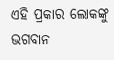ଏହି ପ୍ରକାର ଲୋକଙ୍କୁ ଭଗବାନ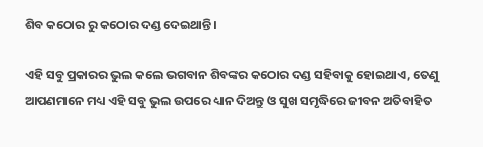ଶିବ କଠୋର ରୁ କଠୋର ଦଣ୍ଡ ଦେଇଥାନ୍ତି ।

ଏହି ସବୁ ପ୍ରକାରର ଭୁଲ କଲେ ଭଗବାନ ଶିବଙ୍କର କଠୋର ଦଣ୍ଡ ସହିବାକୁ ହୋଇଥାଏ, ତେଣୁ ଆପଣମାନେ ମଧ୍ୟ ଏହି ସବୁ ଭୁଲ ଉପରେ ଧ୍ୟାନ ଦିଅନ୍ତୁ ଓ ସୁଖ ସମୃଦ୍ଧିରେ ଜୀବନ ଅତିବାହିତ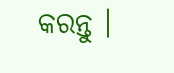କରନ୍ତୁ ।